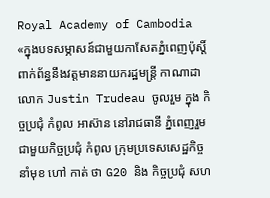Royal Academy of Cambodia
«ក្នុងបទសម្ភាសន៍ជាមួយកាសែតភ្នំពេញប៉ុស្តិ៍ពាក់ព័ន្ធនឹងវត្តមាននាយករដ្ឋមន្ត្រី កាណាដា លោក Justin Trudeau ចូលរួម ក្នុង កិច្ចប្រជុំ កំពូល អាស៊ាន នៅរាជធានី ភ្នំពេញរួមជាមួយកិច្ចប្រជុំ កំពូល ក្រុមប្រទេសសេដ្ឋកិច្ចនាំមុខ ហៅ កាត់ ថា G20 និង កិច្ចប្រជុំ សហ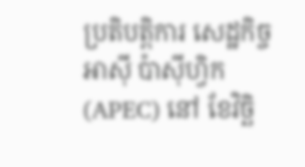ប្រតិបត្តិការ សេដ្ឋកិច្ច អាស៊ី ប៉ាស៊ីហ្វិក (APEC) នៅ ខែវិច្ឆិ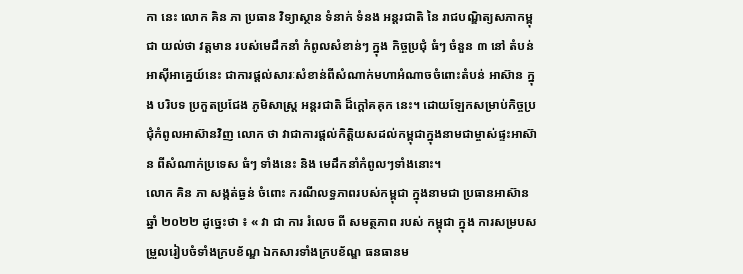កា នេះ លោក គិន ភា ប្រធាន វិទ្យាស្ថាន ទំនាក់ ទំនង អន្តរជាតិ នៃ រាជបណ្ឌិត្យសភាកម្ពុជា យល់ថា វត្តមាន របស់មេដឹកនាំ កំពូលសំខាន់ៗ ក្នុង កិច្ចប្រជុំ ធំៗ ចំនួន ៣ នៅ តំបន់អាស៊ីអាគ្នេយ៍នេះ ជាការផ្តល់សារៈសំខាន់ពីសំណាក់មហាអំណាចចំពោះតំបន់ អាស៊ាន ក្នុង បរិបទ ប្រកួតប្រជែង ភូមិសាស្ត្រ អន្តរជាតិ ដ៏ក្តៅគគុក នេះ។ ដោយឡែកសម្រាប់កិច្ចប្រជុំកំពូលអាស៊ានវិញ លោក ថា វាជាការផ្តល់កិត្តិយសដល់កម្ពុជាក្នុងនាមជាម្ចាស់ផ្ទះអាស៊ាន ពីសំណាក់ប្រទេស ធំៗ ទាំងនេះ និង មេដឹកនាំកំពូលៗទាំងនោះ។
លោក គិន ភា សង្កត់ធ្ងន់ ចំពោះ ករណីលទ្ធភាពរបស់កម្ពុជា ក្នុងនាមជា ប្រធានអាស៊ាន ឆ្នាំ ២០២២ ដូច្នេះថា ៖ « វា ជា ការ រំលេច ពី សមត្ថភាព របស់ កម្ពុជា ក្នុង ការសម្របសម្រួលរៀបចំទាំងក្របខ័ណ្ឌ ឯកសារទាំងក្របខ័ណ្ឌ ធនធានម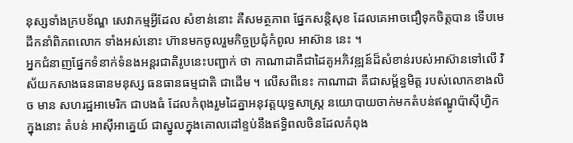នុស្សទាំងក្របខ័ណ្ឌ សេវាកម្មអ្វីដែល សំខាន់នោះ គឺសមត្ថភាព ផ្នែកសន្តិសុខ ដែលគេអាចជឿទុកចិត្តបាន ទើបមេដឹកនាំពិភពលោក ទាំងអស់នោះ ហ៊ានមកចូលរួមកិច្ចប្រជុំកំពូល អាស៊ាន នេះ ។
អ្នកជំនាញផ្នែកទំនាក់ទំនងអន្តរជាតិរូបនេះបញ្ជាក់ ថា កាណាដាគឺជាដៃគូអភិវឌ្ឍន៍ដ៏សំខាន់របស់អាស៊ានទៅលើ វិស័យកសាងធនធានមនុស្ស ធនធានធម្មជាតិ ជាដើម ។ លើសពីនេះ កាណាដា គឺជាសម្ព័ន្ធមិត្ត របស់លោកខាងលិច មាន សហរដ្ឋអាមេរិក ជាបងធំ ដែលកំពុងរួមដៃគ្នាអនុវត្តយុទ្ធសាស្ត្រ នយោបាយចាក់មកតំបន់ឥណ្ឌូប៉ាស៊ីហ្វិកក្នុងនោះ តំបន់ អាស៊ីអាគ្នេយ៍ ជាស្នូលក្នុងគោលដៅខ្ទប់នឹងឥទ្ធិពលចិនដែលកំពុង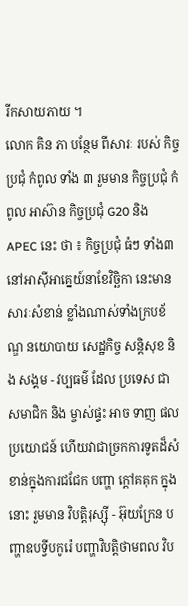រីកសាយភាយ ។
លោក គិន ភា បន្ថែម ពីសារៈ របស់ កិច្ចប្រជុំ កំពូល ទាំង ៣ រួមមាន កិច្ចប្រជុំ កំពូល អាស៊ាន កិច្ចប្រជុំ G20 និង APEC នេះ ថា ៖ កិច្ចប្រជុំ ធំៗ ទាំង៣នៅអាស៊ីអាគ្នេយ៍នាខែវិច្ឆិកា នេះមានសារៈសំខាន់ ខ្លាំងណាស់ទាំងក្របខ័ណ្ឌ នយោបាយ សេដ្ឋកិច្ច សន្តិសុខ និង សង្គម - វប្បធម៌ ដែល ប្រទេស ជា សមាជិក និង ម្ចាស់ផ្ទះ អាច ទាញ ផលប្រយោជន៍ ហើយវាជាច្រកការទូតដ៏សំខាន់ក្នុងការជជែក បញ្ហា ក្តៅគគុក ក្នុងនោះ រួមមាន វិបត្តិរុស្ស៊ី - អ៊ុយក្រែន បញ្ហាឧបទ្វីបកូរ៉េ បញ្ហាវិបត្តិថាមពល វិប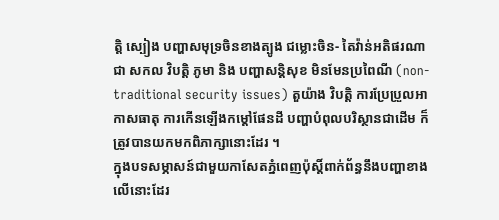ត្តិ ស្បៀង បញ្ហាសមុទ្រចិនខាងត្បូង ជម្លោះចិន- តៃវ៉ាន់អតិផរណាជា សកល វិបត្តិ ភូមា និង បញ្ហាសន្តិសុខ មិនមែនប្រពៃណី (non-traditional security issues) តួយ៉ាង វិបត្តិ ការប្រែប្រួលអាកាសធាតុ ការកើនឡើងកម្តៅផែនដី បញ្ហាបំពុលបរិស្ថានជាដើម ក៏ត្រូវបានយកមកពិភាក្សានោះដែរ ។
ក្នុងបទសម្ភាសន៍ជាមួយកាសែតភ្នំពេញប៉ុស្តិ៍ពាក់ព័ន្ធនឹងបញ្ហាខាងលើនោះដែរ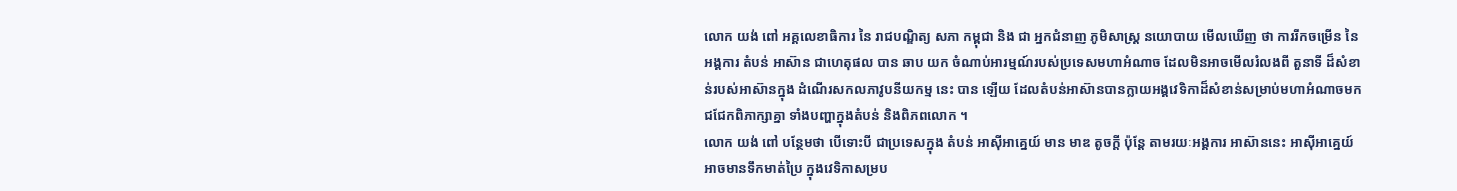លោក យង់ ពៅ អគ្គលេខាធិការ នៃ រាជបណ្ឌិត្យ សភា កម្ពុជា និង ជា អ្នកជំនាញ ភូមិសាស្ត្រ នយោបាយ មើលឃើញ ថា ការរីកចម្រើន នៃ អង្គការ តំបន់ អាស៊ាន ជាហេតុផល បាន ឆាប យក ចំណាប់អារម្មណ៍របស់ប្រទេសមហាអំណាច ដែលមិនអាចមើលរំលងពី តួនាទី ដ៏សំខាន់របស់អាស៊ានក្នុង ដំណើរសកលភាវូបនីយកម្ម នេះ បាន ឡើយ ដែលតំបន់អាស៊ានបានក្លាយអង្គវេទិកាដ៏សំខាន់សម្រាប់មហាអំណាចមកជជែកពិភាក្សាគ្នា ទាំងបញ្ហាក្នុងតំបន់ និងពិភពលោក ។
លោក យង់ ពៅ បន្ថែមថា បើទោះបី ជាប្រទេសក្នុង តំបន់ អាស៊ីអាគ្នេយ៍ មាន មាឌ តូចក្តី ប៉ុន្តែ តាមរយៈអង្គការ អាស៊ាននេះ អាស៊ីអាគ្នេយ៍ អាចមានទឹកមាត់ប្រៃ ក្នុងវេទិកាសម្រប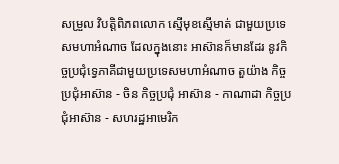សម្រួល វិបត្តិពិភពលោក ស្មើមុខស្មើមាត់ ជាមួយប្រទេសមហាអំណាច ដែលក្នុងនោះ អាស៊ានក៏មានដែរ នូវកិច្ចប្រជុំទ្វេភាគីជាមួយប្រទេសមហាអំណាច តួយ៉ាង កិច្ចប្រជុំអាស៊ាន - ចិន កិច្ចប្រជុំ អាស៊ាន - កាណាដា កិច្ចប្រជុំអាស៊ាន - សហរដ្ឋអាមេរិក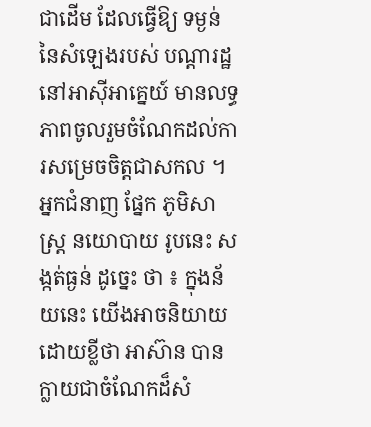ជាដើម ដែលធ្វើឱ្យ ទម្ងន់ នៃសំឡេងរបស់ បណ្តារដ្ឋ នៅអាស៊ីអាគ្នេយ៍ មានលទ្ធភាពចូលរួមចំណែកដល់ការសម្រេចចិត្តជាសកល ។
អ្នកជំនាញ ផ្នែក ភូមិសាស្ត្រ នយោបាយ រូបនេះ សង្កត់ធ្ងន់ ដូច្នេះ ថា ៖ ក្នុងន័យនេះ យើងអាចនិយាយដោយខ្លីថា អាស៊ាន បានក្លាយជាចំណែកដ៏សំ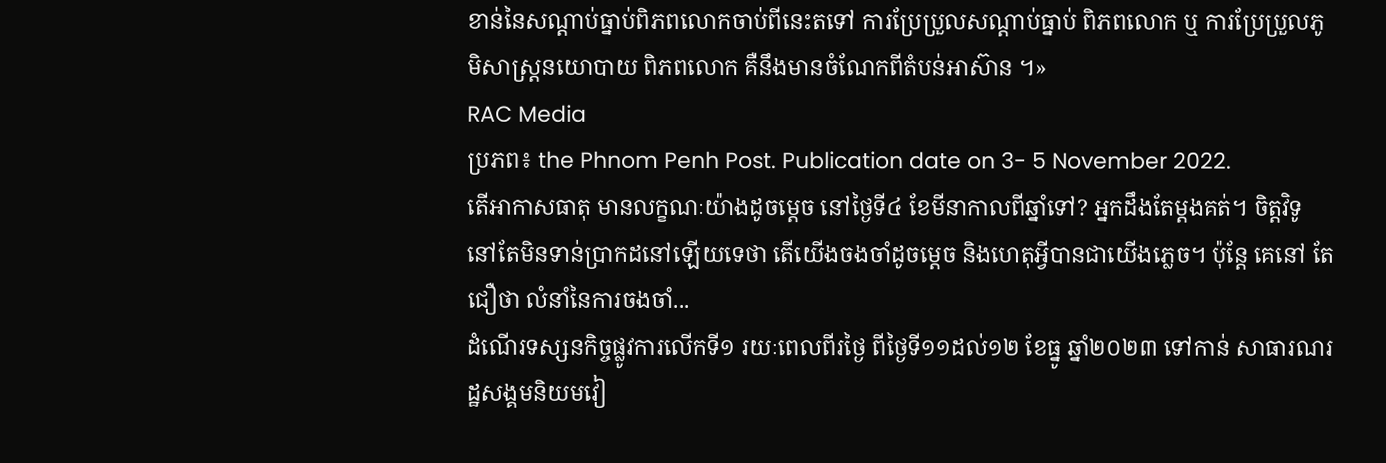ខាន់នៃសណ្តាប់ធ្នាប់ពិភពលោកចាប់ពីនេះតទៅ ការប្រែប្រួលសណ្តាប់ធ្នាប់ ពិភពលោក ឬ ការប្រែប្រួលភូមិសាស្ត្រនយោបាយ ពិភពលោក គឺនឹងមានចំណែកពីតំបន់អាស៊ាន ។»
RAC Media
ប្រភព៖ the Phnom Penh Post. Publication date on 3- 5 November 2022.
តើអាកាសធាតុ មានលក្ខណៈយ៉ាងដូចម្ដេច នៅថ្ងៃទី៤ ខែមីនាកាលពីឆ្នាំទៅ? អ្នកដឹងតែម្ដងគត់។ ចិត្ដវិទូ នៅតែមិនទាន់ប្រាកដនៅឡើយទេថា តើយើងចងចាំដូចម្ដេច និងហេតុអ្វីបានជាយើងភ្លេច។ ប៉ុន្ដែ គេនៅ តែជឿថា លំនាំនៃការចងចាំ...
ដំណើរទស្សនកិច្ចផ្លូវការលើកទី១ រយៈពេលពីរថ្ងៃ ពីថ្ងៃទី១១ដល់១២ ខែធ្នូ ឆ្នាំ២០២៣ ទៅកាន់ សាធារណរដ្ឋសង្គមនិយមវៀ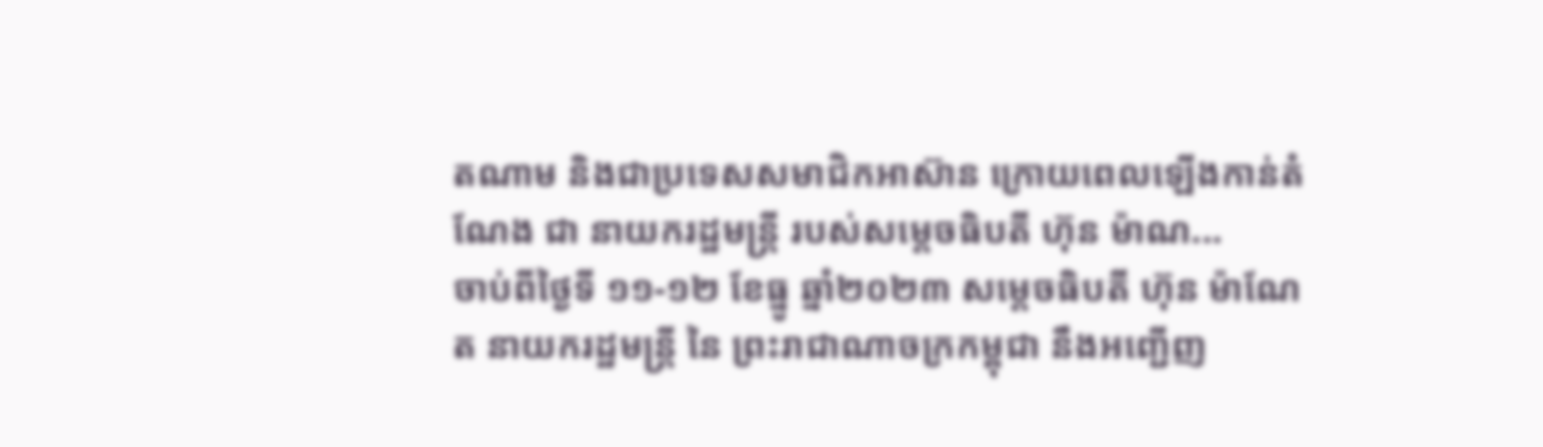តណាម និងជាប្រទេសសមាជិកអាស៊ាន ក្រោយពេលឡើងកាន់តំណែង ជា នាយករដ្ឋមន្ត្រី របស់សម្តេចធិបតី ហ៊ុន ម៉ាណ...
ចាប់ពីថ្ងៃទី ១១-១២ ខែធ្នូ ឆ្នាំ២០២៣ សម្ដេចធិបតី ហ៊ុន ម៉ាណែត នាយករដ្ឋមន្ត្រី នៃ ព្រះរាជាណាចក្រកម្ពុជា នឹងអញ្ជើញ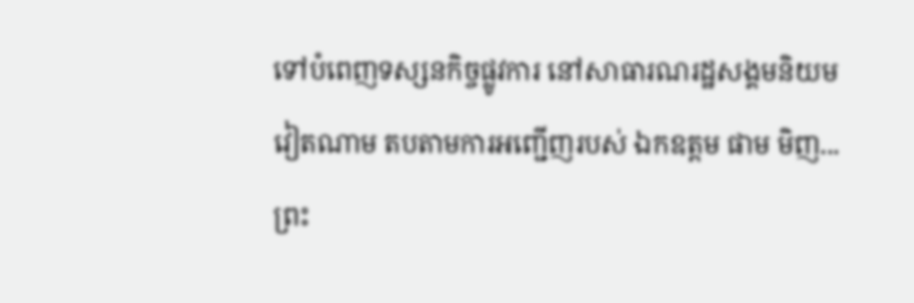ទៅបំពេញទស្សនកិច្ចផ្លូវការ នៅសាធារណរដ្ឋសង្គមនិយម វៀតណាម តបតាមការអញ្ជើញរបស់ ឯកឧត្តម ផាម មិញ...
ព្រះ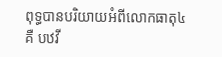ពុទ្ធបានបរិយាយអំពីលោកធាតុ៤ គឺ បឋវី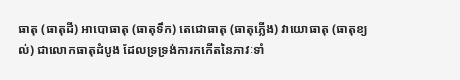ធាតុ (ធាតុដី) អាបោធាតុ (ធាតុទឹក) តេជោធាតុ (ធាតុភ្លើង) វាយោធាតុ (ធាតុខ្យល់) ជាលោកធាតុដំបូង ដែលទ្រទ្រង់ការកកើតនៃភាវៈទាំ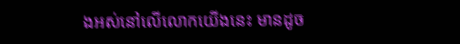ងអស់នៅលើលោកយើងនេះ មានដូច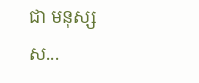ជា មនុស្ស ស...